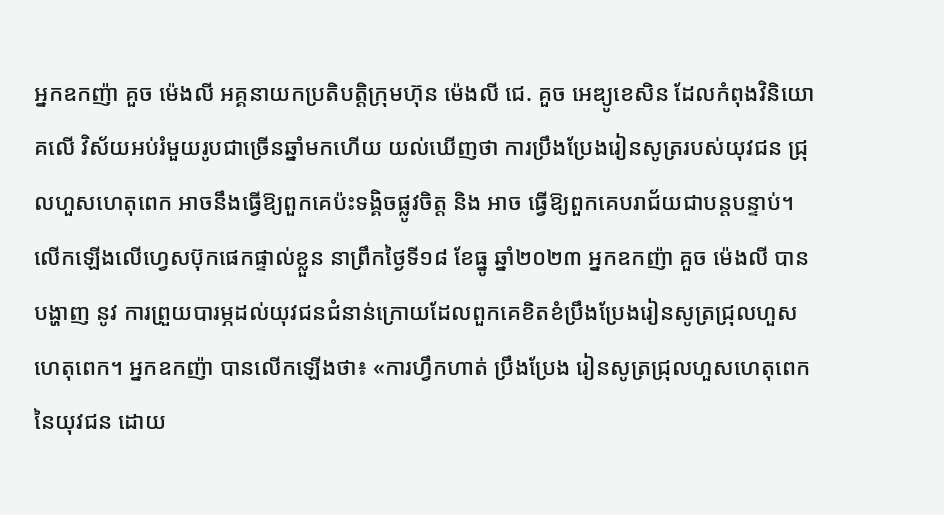អ្នកឧកញ៉ា គួច ម៉េងលី អគ្គនាយកប្រតិបត្តិក្រុមហ៊ុន ម៉េងលី ជេ. គួច អេឌ្យូខេសិន ដែលកំពុងវិនិយោគលើ វិស័យអប់រំមួយរូបជាច្រើនឆ្នាំមកហើយ យល់ឃើញថា ការប្រឹងប្រែងរៀនសូត្ររបស់យុវជន ជ្រុលហួសហេតុពេក អាចនឹងធ្វើឱ្យពួកគេប៉ះទង្គិចផ្លូវចិត្ត និង អាច ធ្វើឱ្យពួកគេបរាជ័យជាបន្តបន្ទាប់។
លើកឡើងលើហ្វេសប៊ុកផេកផ្ទាល់ខ្លួន នាព្រឹកថ្ងៃទី១៨ ខែធ្នូ ឆ្នាំ២០២៣ អ្នកឧកញ៉ា គួច ម៉េងលី បានបង្ហាញ នូវ ការព្រួយបារម្ភដល់យុវជនជំនាន់ក្រោយដែលពួកគេខិតខំប្រឹងប្រែងរៀនសូត្រជ្រុលហួសហេតុពេក។ អ្នកឧកញ៉ា បានលើកឡើងថា៖ «ការហ្វឹកហាត់ ប្រឹងប្រែង រៀនសូត្រជ្រុលហួសហេតុពេកនៃយុវជន ដោយ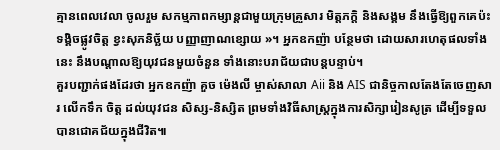គ្មានពេលវេលា ចូលរួម សកម្មភាពកម្សាន្ដជាមួយក្រុមគ្រួសារ មិត្តភក្ដិ និងសង្គម នឹងធ្វើឱ្យពួកគេប៉ះទង្គិចផ្លូវចិត្ត ខ្វះសុភនិច្ឆ័យ បញ្ញាញាណខ្សោយ »។ អ្នកឧកញ៉ា បន្ថែមថា ដោយសារហេតុផលទាំងនេះ នឹងបណ្ដាលឱ្យយុវជនមួយចំនួន ទាំងនោះបរាជ័យជាបន្តបន្ទាប់។
គួរបញ្ជាក់ផងដែរថា អ្នកឧកញ៉ា គួច ម៉េងលី ម្ចាស់សាលា Aii និង AIS ជានិច្ចកាលតែងតែចេញសារ លើកទឹក ចិត្ត ដល់យុវជន សិស្ស-និស្សិត ព្រមទាំងវិធីសាស្រ្តក្នុងការសិក្សារៀនសូត្រ ដើម្បីទទួលបានជោគជ័យក្នុងជីវិត៕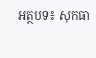អត្ថបទ៖ សុកធា